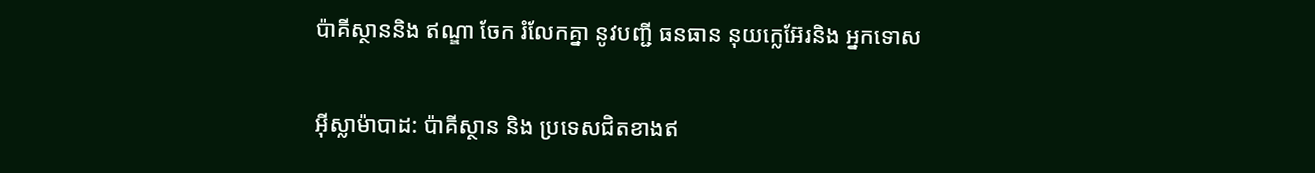ប៉ាគីស្ថាននិង ឥណ្ឌា ចែក រំលែកគ្នា នូវបញ្ជី ធនធាន នុយក្លេអ៊ែរនិង អ្នកទោស

អ៊ីស្លាម៉ាបាដ: ប៉ាគីស្ថាន និង ប្រទេសជិតខាងឥ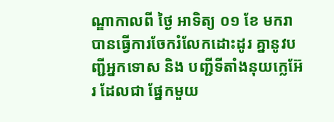ណ្ឌាកាលពី ថ្ងៃ អាទិត្យ ០១ ខែ មករា បានធ្វើការចែករំលែកដោះដូរ គ្នានូវបញ្ជីអ្នកទោស និង បញ្ជីទីតាំងនុយក្លេអ៊ែរ ដែលជា ផ្នែកមួយ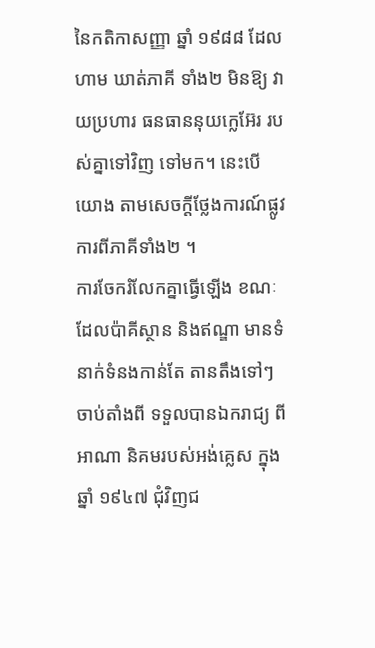នៃកតិកាសញ្ញា ឆ្នាំ ១៩៨៨ ដែលហាម ឃាត់ភាគី ទាំង២ មិនឱ្យ វាយប្រហារ ធនធាននុយក្លេអ៊ែរ របស់គ្នាទៅវិញ ទៅមក។ នេះបើយោង តាមសេចក្តីថ្លែងការណ៍ផ្លូវ ការពីភាគីទាំង២ ។
ការចែករំលែកគ្នាធ្វើឡើង ខណៈដែលប៉ាគីស្ថាន និងឥណ្ឌា មានទំនាក់ទំនងកាន់តែ តានតឹងទៅៗ ចាប់តាំងពី ទទួលបានឯករាជ្យ ពីអាណា និគមរបស់អង់គ្លេស ក្នុងឆ្នាំ ១៩៤៧ ជុំវិញជ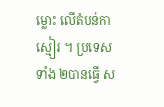ម្លោះ លើតំបន់កាស្មៀរ ។ ប្រទេសទាំង ២បានធ្វើ ស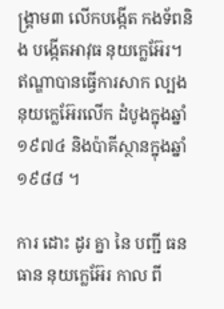ង្គ្រាម៣ លើកបង្កើត កងទ័ពនិង បង្កើតអាវុធ នុយក្លេអ៊ែរ។ ឥណ្ឌាបានធ្វើការសាក ល្បងនុយក្លេអ៊ែរលើក ដំបូងក្នុងឆ្នាំ ១៩៧៤ និងប៉ាគីស្ថានក្នុងឆ្នាំ ១៩៨៨ ។

ការ ដោះ ដូរ គ្នា នៃ បញ្ជី ធន ធាន នុយក្លេអ៊ែរ កាល ពី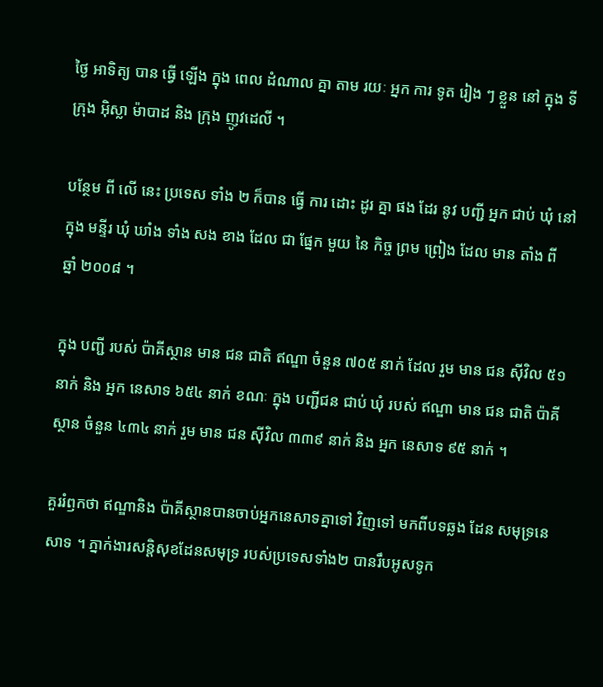ថ្ងៃ អាទិត្យ បាន ធ្វើ ឡើង ក្នុង ពេល ដំណាល គ្នា តាម រយៈ អ្នក ការ ទូត រៀង ៗ ខ្លួន នៅ ក្នុង ទីក្រុង អ៊ិស្លា ម៉ាបាដ និង ក្រុង ញូវដេលី ។

បន្ថែម ពី លើ នេះ ប្រទេស ទាំង ២ ក៏បាន ធ្វើ ការ ដោះ ដូរ គ្នា ផង ដែរ នូវ បញ្ជី អ្នក ជាប់ ឃុំ នៅ ក្នុង មន្ទីរ ឃុំ ឃាំង ទាំង សង ខាង ដែល ជា ផ្នែក មួយ នៃ កិច្ច ព្រម ព្រៀង ដែល មាន តាំង ពី ឆ្នាំ ២០០៨ ។

ក្នុង បញ្ជី របស់ ប៉ាគីស្ថាន មាន ជន ជាតិ ឥណ្ឌា ចំនួន ៧០៥ នាក់ ដែល រួម មាន ជន ស៊ីវិល ៥១ នាក់ និង អ្នក នេសាទ ៦៥៤ នាក់ ខណៈ ក្នុង បញ្ជីជន ជាប់ ឃុំ របស់ ឥណ្ឌា មាន ជន ជាតិ ប៉ាគីស្ថាន ចំនួន ៤៣៤ នាក់ រួម មាន ជន ស៊ីវិល ៣៣៩ នាក់ និង អ្នក នេសាទ ៩៥ នាក់ ។

គួររំឭកថា ឥណ្ឌានិង ប៉ាគីស្ថានបានចាប់អ្នកនេសាទគ្នាទៅ វិញទៅ មកពីបទឆ្លង ដែន សមុទ្រនេសាទ ។ ភ្នាក់ងារសន្តិសុខដែនសមុទ្រ របស់ប្រទេសទាំង២ បានរឹបអូសទូក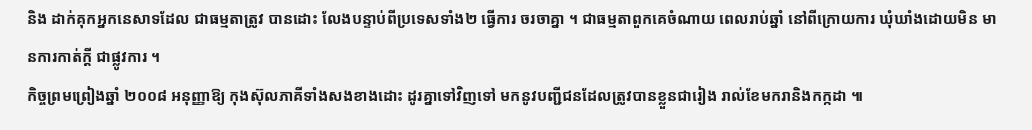និង ដាក់គុកអ្នកនេសាទដែល ជាធម្មតាត្រូវ បានដោះ លែងបន្ទាប់ពីប្រទេសទាំង២ ធ្វើការ ចរចាគ្នា ។ ជាធម្មតាពួកគេចំណាយ ពេលរាប់ឆ្នាំ នៅពីក្រោយការ ឃុំឃាំងដោយមិន មានការកាត់ក្តី ជាផ្លូវការ ។
កិច្ចព្រមព្រៀងឆ្នាំ ២០០៨ អនុញ្ញាឱ្យ កុងស៊ុលភាគីទាំងសងខាងដោះ ដូរគ្នាទៅវិញទៅ មកនូវបញ្ជីជនដែលត្រូវបានខ្លួនជារៀង រាល់ខែមករានិងកក្កដា ៕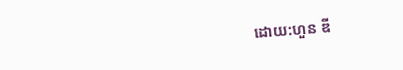ដោយ:ហួន ឌី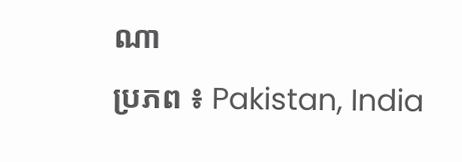ណា
ប្រភព ៖ Pakistan, India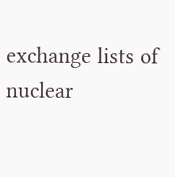exchange lists of nuclear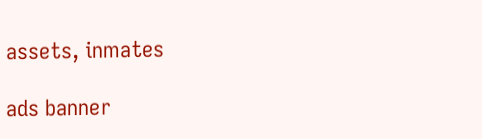assets, inmates

ads banner